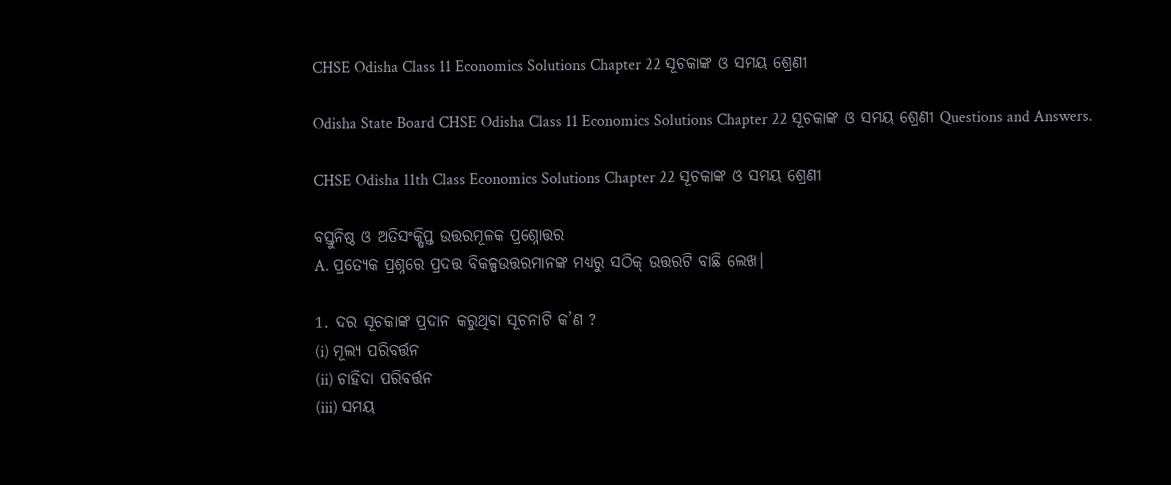CHSE Odisha Class 11 Economics Solutions Chapter 22 ସୂଚକାଙ୍କ ଓ ସମୟ ଶ୍ରେଣୀ

Odisha State Board CHSE Odisha Class 11 Economics Solutions Chapter 22 ସୂଚକାଙ୍କ ଓ ସମୟ ଶ୍ରେଣୀ Questions and Answers.

CHSE Odisha 11th Class Economics Solutions Chapter 22 ସୂଚକାଙ୍କ ଓ ସମୟ ଶ୍ରେଣୀ

ବସ୍ତୁନିଷ୍ଠ ଓ ଅତିସଂକ୍ଷିପ୍ତ ଉତ୍ତରମୂଳକ ପ୍ରଶ୍ନୋତ୍ତର
A. ପ୍ରତ୍ୟେକ ପ୍ରଶ୍ନରେ ପ୍ରଦତ୍ତ ବିକଳ୍ପଉତ୍ତରମାନଙ୍କ ମଧ୍ୟରୁ ସଠିକ୍ ଉତ୍ତରଟି ବାଛି ଲେଖ।

1. ଦର ସୂଚକାଙ୍କ ପ୍ରଦାନ କରୁଥିବା ସୂଚନାଟି କ’ଣ ?
(i) ମୂଲ୍ୟ ପରିବର୍ତ୍ତନ
(ii) ଚାହିଦା ପରିବର୍ତ୍ତନ
(iii) ସମୟ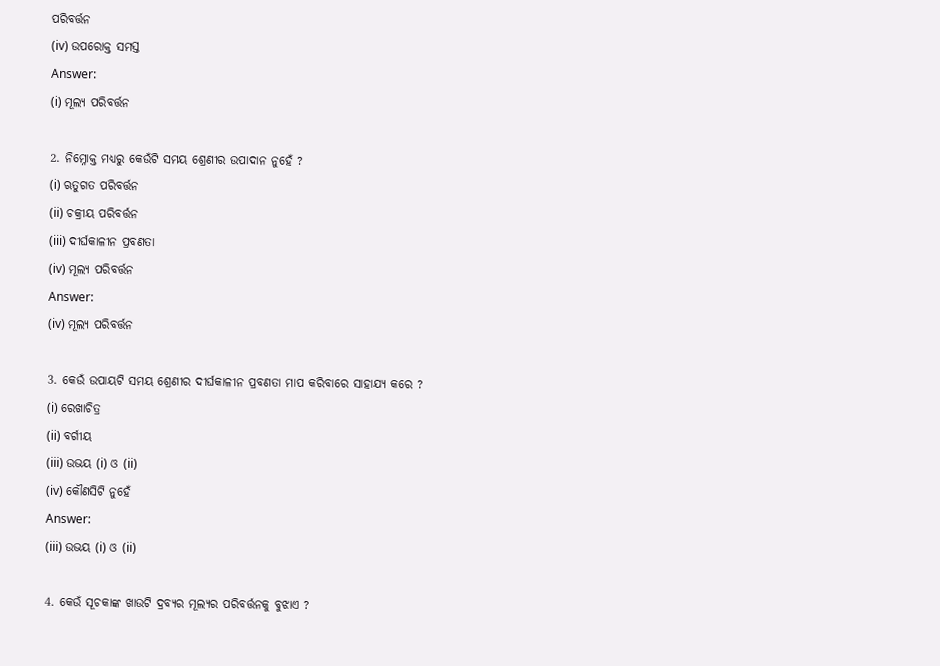ପରିବର୍ତ୍ତନ
(iv) ଉପରୋକ୍ତ ସମସ୍ତ
Answer:
(i) ମୂଲ୍ୟ ପରିବର୍ତ୍ତନ

2. ନିମ୍ନୋକ୍ତ ମଧ୍ୟରୁ କେଉଁଟି ସମୟ ଶ୍ରେଣୀର ଉପାଦାନ ନୁହେଁ ?
(i) ଋତୁଗତ ପରିବର୍ତ୍ତନ
(ii) ଚକ୍ରୀୟ ପରିବର୍ତ୍ତନ
(iii) ଦୀର୍ଘକାଳୀନ ପ୍ରବଣତା
(iv) ମୂଲ୍ୟ ପରିବର୍ତ୍ତନ
Answer:
(iv) ମୂଲ୍ୟ ପରିବର୍ତ୍ତନ

3. କେଉଁ ଉପାୟଟି ସମୟ ଶ୍ରେଣୀର ଦୀର୍ଘକାଳୀନ ପ୍ରବଣତା ମାପ କରିବାରେ ସାହାଯ୍ୟ କରେ ?
(i) ରେଖାଚିତ୍ର
(ii) ବର୍ଗୀୟ
(iii) ଉଭୟ (i) ଓ (ii)
(iv) କୌଣସିଟି ନୁହେଁ
Answer:
(iii) ଉଭୟ (i) ଓ (ii)

4. କେଉଁ ସୂଚକାଙ୍କ ଖାଉଟି ଦ୍ରବ୍ୟର ମୂଲ୍ୟର ପରିବର୍ତ୍ତନକୁ ବୁଝାଏ ?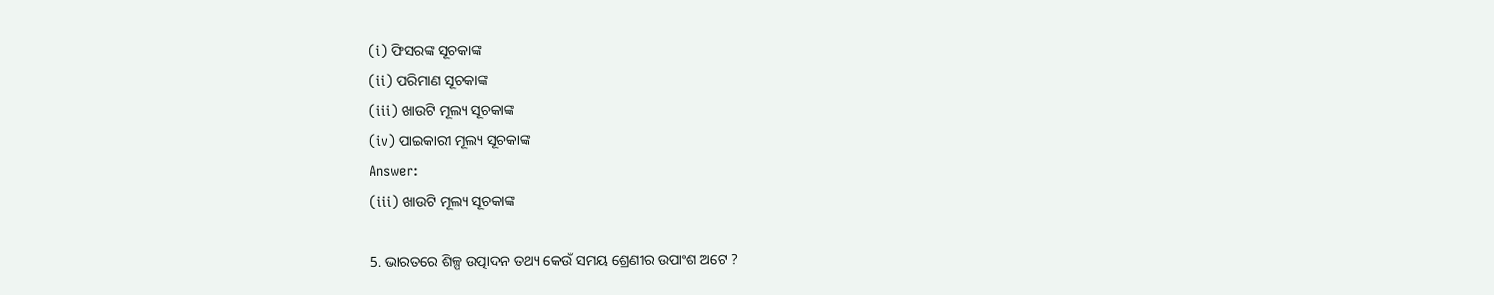(i) ଫିସରଙ୍କ ସୂଚକାଙ୍କ
(ii) ପରିମାଣ ସୂଚକାଙ୍କ
(iii) ଖାଉଟି ମୂଲ୍ୟ ସୂଚକାଙ୍କ
(iv) ପାଇକାରୀ ମୂଲ୍ୟ ସୂଚକାଙ୍କ
Answer:
(iii) ଖାଉଟି ମୂଲ୍ୟ ସୂଚକାଙ୍କ

5. ଭାରତରେ ଶିଳ୍ପ ଉତ୍ପାଦନ ତଥ୍ୟ କେଉଁ ସମୟ ଶ୍ରେଣୀର ଉପାଂଶ ଅଟେ ?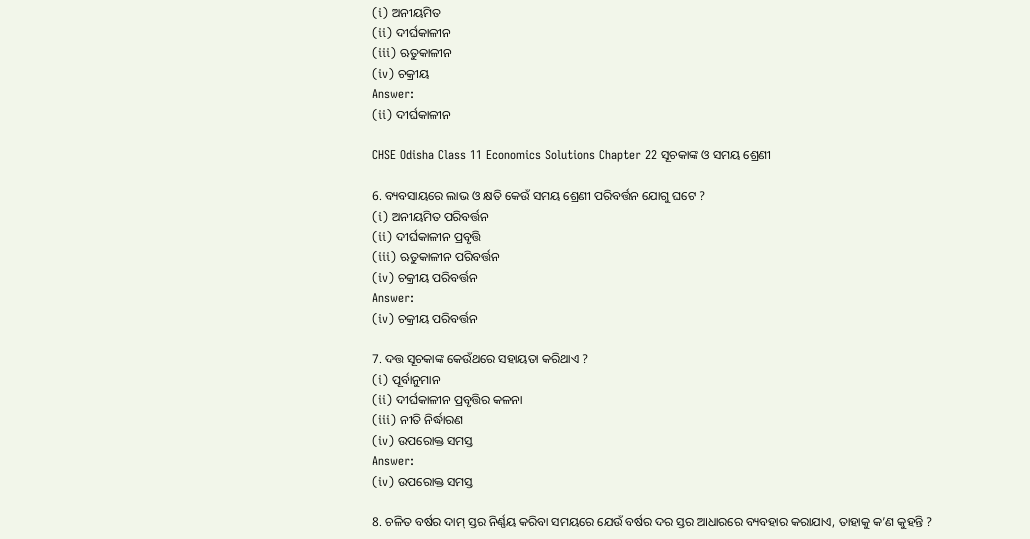(i) ଅନୀୟମିତ
(ii) ଦୀର୍ଘକାଳୀନ
(iii) ଋତୁକାଳୀନ
(iv) ଚକ୍ରୀୟ
Answer:
(ii) ଦୀର୍ଘକାଳୀନ

CHSE Odisha Class 11 Economics Solutions Chapter 22 ସୂଚକାଙ୍କ ଓ ସମୟ ଶ୍ରେଣୀ

6. ବ୍ୟବସାୟରେ ଲାଭ ଓ କ୍ଷତି କେଉଁ ସମୟ ଶ୍ରେଣୀ ପରିବର୍ତ୍ତନ ଯୋଗୁ ଘଟେ ?
(i) ଅନୀୟମିତ ପରିବର୍ତ୍ତନ
(ii) ଦୀର୍ଘକାଳୀନ ପ୍ରବୃତ୍ତି
(iii) ଋତୁକାଳୀନ ପରିବର୍ତ୍ତନ
(iv) ଚକ୍ରୀୟ ପରିବର୍ତ୍ତନ
Answer:
(iv) ଚକ୍ରୀୟ ପରିବର୍ତ୍ତନ

7. ଦତ୍ତ ସୂଚକାଙ୍କ କେଉଁଥରେ ସହାୟତା କରିଥାଏ ?
(i) ପୂର୍ବାନୁମାନ
(ii) ଦୀର୍ଘକାଳୀନ ପ୍ରବୃତ୍ତିର କଳନା
(iii) ନୀତି ନିର୍ଦ୍ଧାରଣ
(iv) ଉପରୋକ୍ତ ସମସ୍ତ
Answer:
(iv) ଉପରୋକ୍ତ ସମସ୍ତ

8. ଚଳିତ ବର୍ଷର ଦାମ୍ ସ୍ତର ନିର୍ଣ୍ଣୟ କରିବା ସମୟରେ ଯେଉଁ ବର୍ଷର ଦର ସ୍ତର ଆଧାରରେ ବ୍ୟବହାର କରାଯାଏ, ତାହାକୁ କ’ଣ କୁହନ୍ତି ?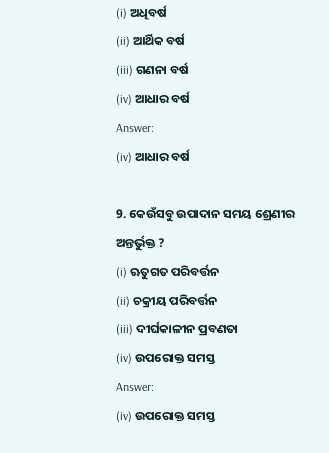(i) ଅଧିବର୍ଷ
(ii) ଆର୍ଥିକ ବର୍ଷ
(iii) ଗଣନା ବର୍ଷ
(iv) ଆଧାର ବର୍ଷ
Answer:
(iv) ଆଧାର ବର୍ଷ

9. କେଉଁସବୁ ଉପାଦାନ ସମୟ ଶ୍ରେଣୀର ଅନ୍ତର୍ଭୁକ୍ତ ?
(i) ଋତୁଗତ ପରିବର୍ତ୍ତନ
(ii) ଚକ୍ରୀୟ ପରିବର୍ତ୍ତନ
(iii) ଦୀର୍ଘକାଳୀନ ପ୍ରବଣତା
(iv) ଉପରୋକ୍ତ ସମସ୍ତ
Answer:
(iv) ଉପରୋକ୍ତ ସମସ୍ତ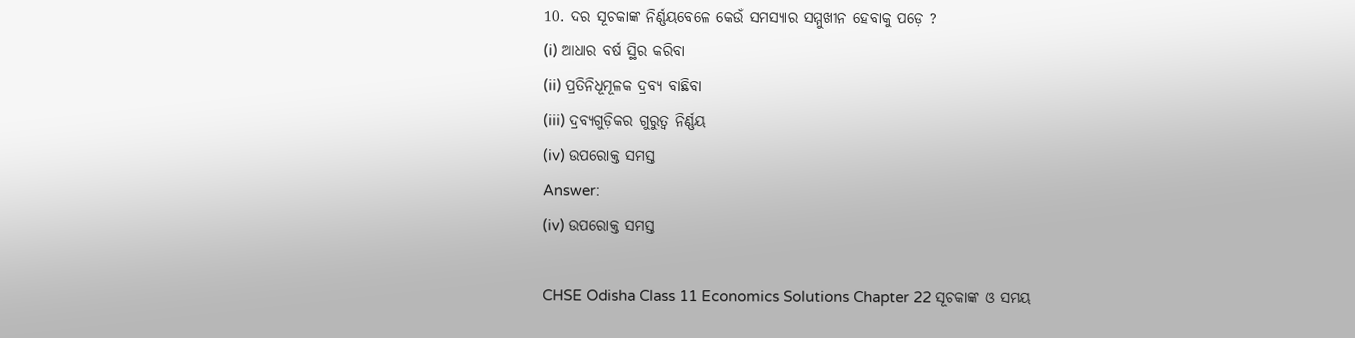10. ଦର ସୂଚକାଙ୍କ ନିର୍ଣ୍ଣୟବେଳେ କେଉଁ ସମସ୍ୟାର ସମ୍ମୁଖୀନ ହେବାକୁ ପଡ଼େ ?
(i) ଆଧାର ବର୍ଷ ସ୍ଥିର କରିବା
(ii) ପ୍ରତିନିଧୂମୂଳକ ଦ୍ରବ୍ୟ ବାଛିବା
(iii) ଦ୍ରବ୍ୟଗୁଡ଼ିକର ଗୁରୁତ୍ଵ ନିର୍ଣ୍ଣୟ
(iv) ଉପରୋକ୍ତ ସମସ୍ତ
Answer:
(iv) ଉପରୋକ୍ତ ସମସ୍ତ

CHSE Odisha Class 11 Economics Solutions Chapter 22 ସୂଚକାଙ୍କ ଓ ସମୟ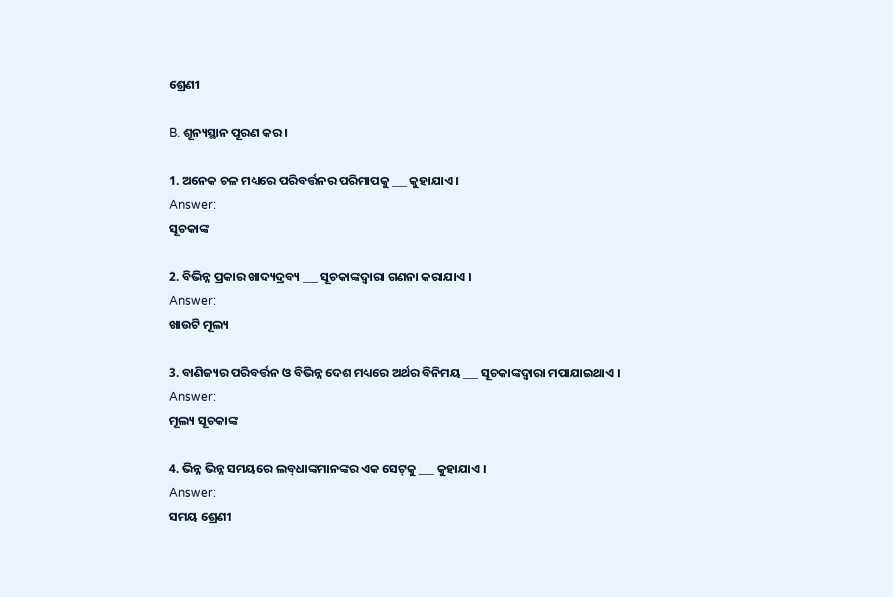ଶ୍ରେଣୀ

B. ଶୂନ୍ୟସ୍ଥାନ ପୂରଣ କର ।

1. ଅନେକ ଚଳ ମଧ୍ୟରେ ପରିବର୍ତ୍ତନର ପରିମାପକୁ ___ କୁହାଯାଏ ।
Answer:
ସୂଚକାଙ୍କ

2. ବିଭିନ୍ନ ପ୍ରକାର ଖାଦ୍ୟଦ୍ରବ୍ୟ ___ ସୂଚକାଙ୍କଦ୍ୱାରା ଗଣନା କରାଯାଏ ।
Answer:
ଖାଉଟି ମୂଲ୍ୟ

3. ବାଣିଜ୍ୟର ପରିବର୍ତ୍ତନ ଓ ବିଭିନ୍ନ ଦେଶ ମଧ୍ୟରେ ଅର୍ଥର ବିନିମୟ ___ ସୂଚକାଙ୍କଦ୍ୱାରା ମପାଯାଇଥାଏ ।
Answer:
ମୂଲ୍ୟ ସୂଚକାଙ୍କ

4. ଭିନ୍ନ ଭିନ୍ନ ସମୟରେ ଲବ୍‌ଧାଙ୍କମାନଙ୍କର ଏକ ସେଟ୍‌କୁ ___ କୁହାଯାଏ ।
Answer:
ସମୟ ଶ୍ରେଣୀ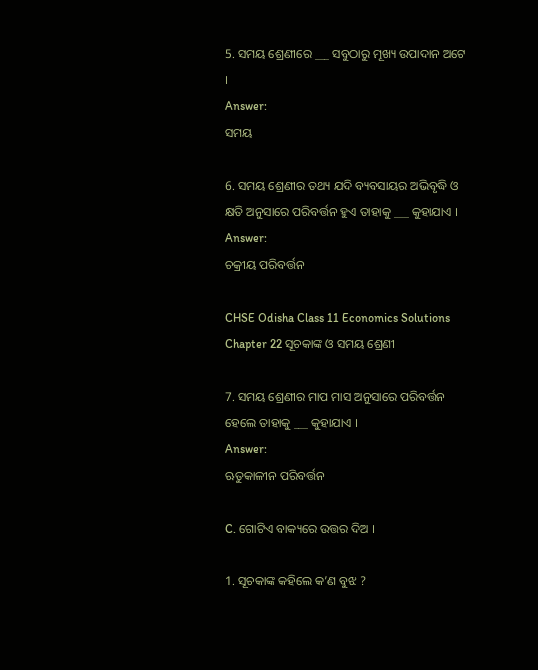5. ସମୟ ଶ୍ରେଣୀରେ ___ ସବୁଠାରୁ ମୂଖ୍ୟ ଉପାଦାନ ଅଟେ ।
Answer:
ସମୟ

6. ସମୟ ଶ୍ରେଣୀର ତଥ୍ୟ ଯଦି ବ୍ୟବସାୟର ଅଭିବୃଦ୍ଧି ଓ କ୍ଷତି ଅନୁସାରେ ପରିବର୍ତ୍ତନ ହୁଏ ତାହାକୁ ___ କୁହାଯାଏ ।
Answer:
ଚକ୍ରୀୟ ପରିବର୍ତ୍ତନ

CHSE Odisha Class 11 Economics Solutions Chapter 22 ସୂଚକାଙ୍କ ଓ ସମୟ ଶ୍ରେଣୀ

7. ସମୟ ଶ୍ରେଣୀର ମାପ ମାସ ଅନୁସାରେ ପରିବର୍ତ୍ତନ ହେଲେ ତାହାକୁ ___ କୁହାଯାଏ ।
Answer:
ଋତୁକାଳୀନ ପରିବର୍ତ୍ତନ

C. ଗୋଟିଏ ବାକ୍ୟରେ ଉତ୍ତର ଦିଅ ।

1. ସୂଚକାଙ୍କ କହିଲେ କ’ଣ ବୁଝ ?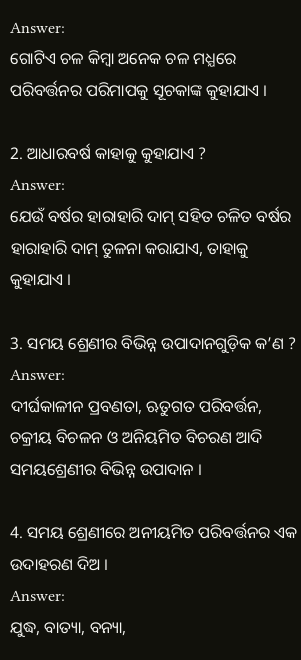Answer:
ଗୋଟିଏ ଚଳ କିମ୍ବା ଅନେକ ଚଳ ମଧ୍ଯରେ ପରିବର୍ତ୍ତନର ପରିମାପକୁ ସୂଚକାଙ୍କ କୁହାଯାଏ ।

2. ଆଧାରବର୍ଷ କାହାକୁ କୁହାଯାଏ ?
Answer:
ଯେଉଁ ବର୍ଷର ହାରାହାରି ଦାମ୍ ସହିତ ଚଳିତ ବର୍ଷର ହାରାହାରି ଦାମ୍ ତୁଳନା କରାଯାଏ, ତାହାକୁ କୁହାଯାଏ ।

3. ସମୟ ଶ୍ରେଣୀର ବିଭିନ୍ନ ଉପାଦାନଗୁଡ଼ିକ କ’ଣ ?
Answer:
ଦୀର୍ଘକାଳୀନ ପ୍ରବଣତା, ଋତୁଗତ ପରିବର୍ତ୍ତନ, ଚକ୍ରୀୟ ବିଚଳନ ଓ ଅନିୟମିତ ବିଚରଣ ଆଦି ସମୟଶ୍ରେଣୀର ବିଭିନ୍ନ ଉପାଦାନ ।

4. ସମୟ ଶ୍ରେଣୀରେ ଅନୀୟମିତ ପରିବର୍ତ୍ତନର ଏକ ଉଦାହରଣ ଦିଅ ।
Answer:
ଯୁଦ୍ଧ, ବାତ୍ୟା, ବନ୍ୟା,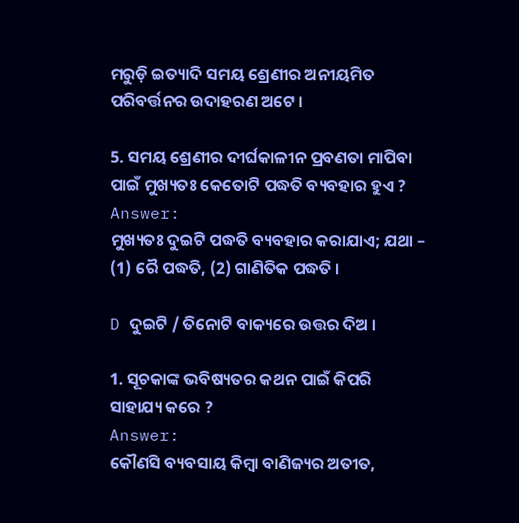ମରୁଡ଼ି ଇତ୍ୟାଦି ସମୟ ଶ୍ରେଣୀର ଅନୀୟମିତ ପରିବର୍ତ୍ତନର ଉଦାହରଣ ଅଟେ ।

5. ସମୟ ଶ୍ରେଣୀର ଦୀର୍ଘକାଳୀନ ପ୍ରବଣତା ମାପିବା ପାଇଁ ମୁଖ୍ୟତଃ କେତୋଟି ପଦ୍ଧତି ବ୍ୟବହାର ହୁଏ ?
Answer:
ମୁଖ୍ୟତଃ ଦୁଇଟି ପଦ୍ଧତି ବ୍ୟବହାର କରାଯାଏ; ଯଥା – (1) ରୈ ପଦ୍ଧତି, (2) ଗାଣିତିକ ପଦ୍ଧତି ।

D ଦୁଇଟି / ତିନୋଟି ବାକ୍ୟରେ ଉତ୍ତର ଦିଅ ।

1. ସୂଚକାଙ୍କ ଭବିଷ୍ୟତର କଥନ ପାଇଁ କିପରି ସାହାଯ୍ୟ କରେ ?
Answer:
କୌଣସି ବ୍ୟବସାୟ କିମ୍ବା ବାଣିଜ୍ୟର ଅତୀତ,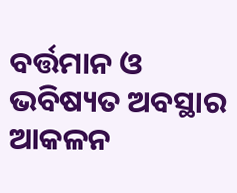ବର୍ତ୍ତମାନ ଓ ଭବିଷ୍ୟତ ଅବସ୍ଥାର ଆକଳନ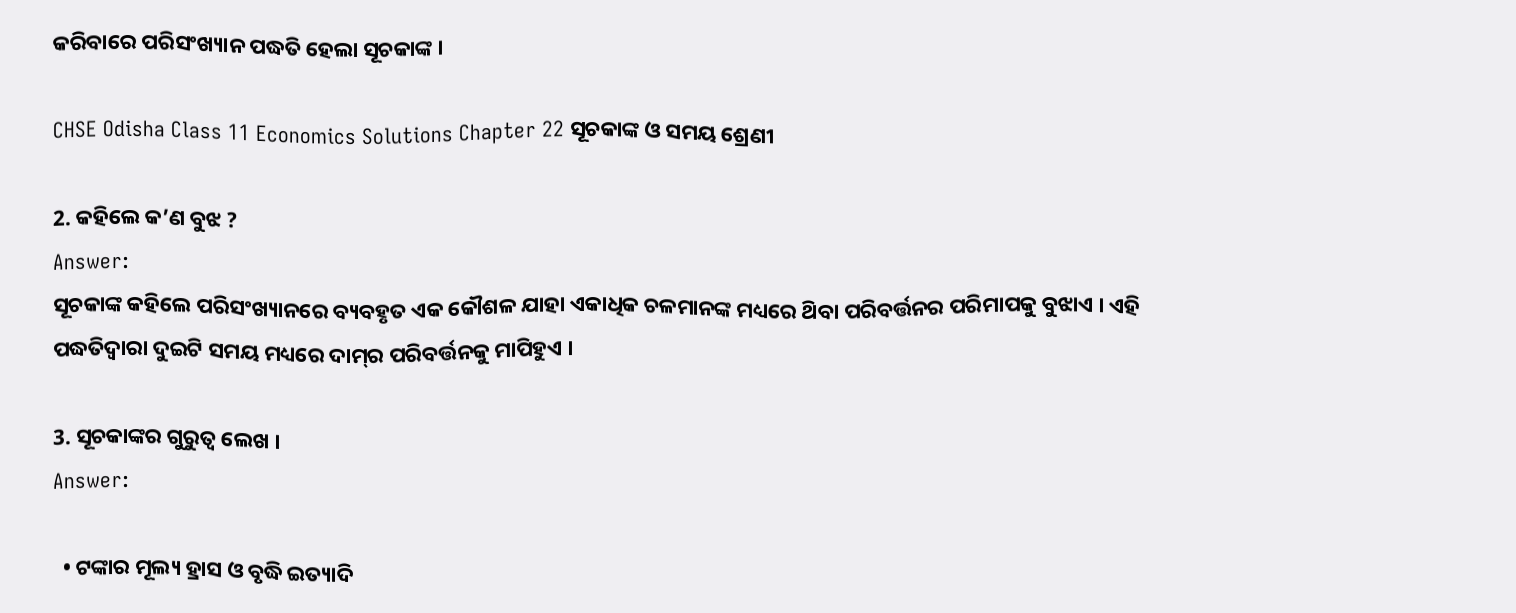କରିବାରେ ପରିସଂଖ୍ୟାନ ପଦ୍ଧତି ହେଲା ସୂଚକାଙ୍କ ।

CHSE Odisha Class 11 Economics Solutions Chapter 22 ସୂଚକାଙ୍କ ଓ ସମୟ ଶ୍ରେଣୀ

2. କହିଲେ କ’ଣ ବୁଝ ?
Answer:
ସୂଚକାଙ୍କ କହିଲେ ପରିସଂଖ୍ୟାନରେ ବ୍ୟବହୃତ ଏକ କୌଶଳ ଯାହା ଏକାଧିକ ଚଳମାନଙ୍କ ମଧ୍ୟରେ ଥ‌ିବା ପରିବର୍ତ୍ତନର ପରିମାପକୁ ବୁଝାଏ । ଏହି ପଦ୍ଧତିଦ୍ୱାରା ଦୁଇଟି ସମୟ ମଧ୍ୟରେ ଦାମ୍‌ର ପରିବର୍ତ୍ତନକୁ ମାପିହୁଏ ।

3. ସୂଚକାଙ୍କର ଗୁରୁତ୍ଵ ଲେଖ ।
Answer:

  • ଟଙ୍କାର ମୂଲ୍ୟ ହ୍ରାସ ଓ ବୃଦ୍ଧି ଇତ୍ୟାଦି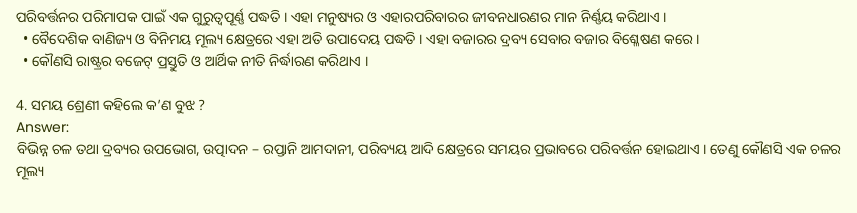ପରିବର୍ତ୍ତନର ପରିମାପକ ପାଇଁ ଏକ ଗୁରୁତ୍ଵପୂର୍ଣ୍ଣ ପଦ୍ଧତି । ଏହା ମନୁଷ୍ୟର ଓ ଏହାରପରିବାରର ଜୀବନଧାରଣର ମାନ ନିର୍ଣ୍ଣୟ କରିଥାଏ ।
  • ବୈଦେଶିକ ବାଣିଜ୍ୟ ଓ ବିନିମୟ ମୂଲ୍ୟ କ୍ଷେତ୍ରରେ ଏହା ଅତି ଉପାଦେୟ ପଦ୍ଧତି । ଏହା ବଜାରର ଦ୍ରବ୍ୟ ସେବାର ବଜାର ବିଶ୍ଳେଷଣ କରେ ।
  • କୌଣସି ରାଷ୍ଟ୍ରର ବଜେଟ୍ ପ୍ରସ୍ତୁତି ଓ ଆର୍ଥିକ ନୀତି ନିର୍ଦ୍ଧାରଣ କରିଥାଏ ।

4. ସମୟ ଶ୍ରେଣୀ କହିଲେ କ’ଣ ବୁଝ ?
Answer:
ବିଭିନ୍ନ ଚଳ ତଥା ଦ୍ରବ୍ୟର ଉପଭୋଗ, ଉତ୍ପାଦନ – ରପ୍ତାନି ଆମଦାନୀ, ପରିବ୍ୟୟ ଆଦି କ୍ଷେତ୍ରରେ ସମୟର ପ୍ରଭାବରେ ପରିବର୍ତ୍ତନ ହୋଇଥାଏ । ତେଣୁ କୌଣସି ଏକ ଚଳର ମୂଲ୍ୟ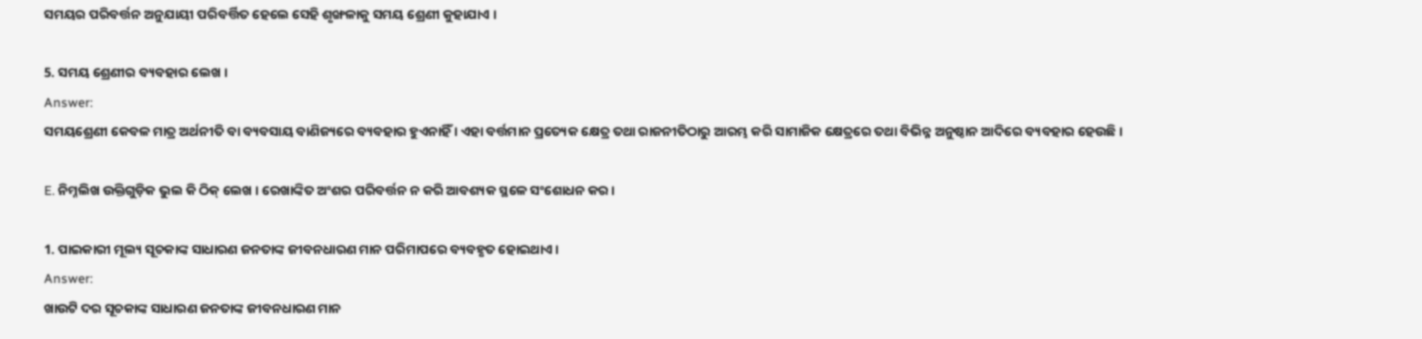ସମୟର ପରିବର୍ତ୍ତନ ଅନୁଯାୟୀ ପରିବର୍ତ୍ତିତ ହେଲେ ସେହି ଶୃଙ୍ଖଳାକୁ ସମୟ ଶ୍ରେଣୀ କୁହାଯାଏ ।

5. ସମୟ ଶ୍ରେଣୀର ବ୍ୟବହାର ଲେଖ ।
Answer:
ସମୟଶ୍ରେଣୀ କେବଳ ମାତ୍ର ଅର୍ଥନୀତି ବା ବ୍ୟବସାୟ ବାଣିଜ୍ୟରେ ବ୍ୟବହାର ହୁଏନାହିଁ । ଏହା ବର୍ତ୍ତମାନ ପ୍ରତ୍ୟେକ କ୍ଷେତ୍ର ତଥା ରାଜନୀତିଠାରୁ ଆରମ୍ଭ କରି ସାମାଜିକ କ୍ଷେତ୍ରରେ ତଥା ବିଭିନ୍ନ ଅନୁଷ୍ଠାନ ଆଦିରେ ବ୍ୟବହାର ହେଉଛି ।

E. ନିମ୍ନଲିଖ ଉକ୍ତିଗୁଡ଼ିକ ଭୁଲ କି ଠିକ୍ ଲେଖ । ରେଖାଙ୍କିତ ଅଂଶର ପରିବର୍ତ୍ତନ ନ କରି ଆବଶ୍ୟକ ସ୍ଥଳେ ସଂଶୋଧନ କର ।

1. ପାଇକାରୀ ମୂଲ୍ୟ ସୂଚକାଙ୍କ ସାଧାରଣ ଜନତାଙ୍କ ଜୀବନଧାରଣ ମାନ ପରିମାପରେ ବ୍ୟବହୃତ ହୋଇଥାଏ ।
Answer:
ଖାଉଟି ଦର ସୂଚକାଙ୍କ ସାଧାରଣ ଜନତାଙ୍କ ଜୀବନଧାରଣ ମାନ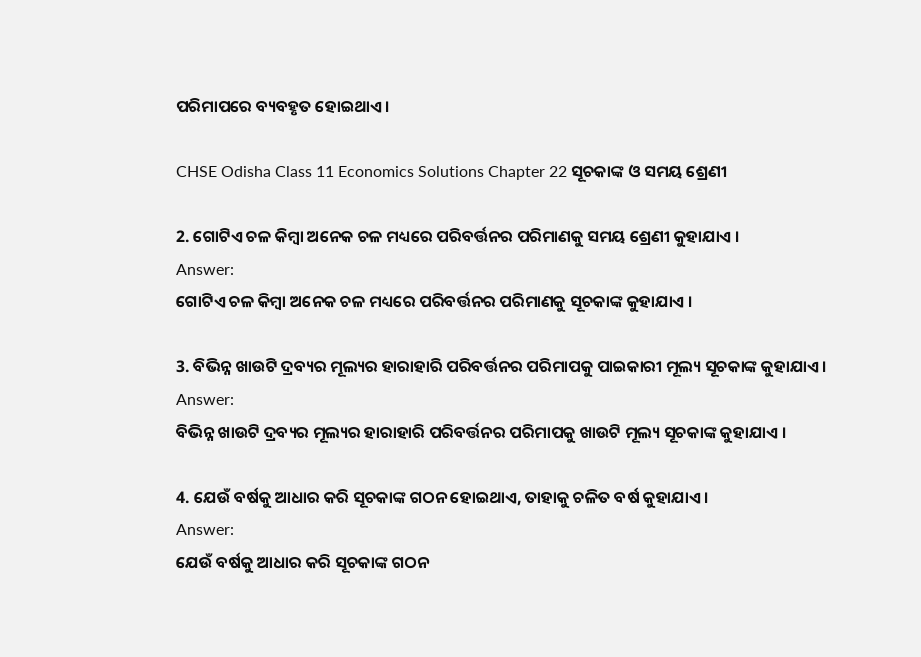ପରିମାପରେ ବ୍ୟବହୃତ ହୋଇଥାଏ ।

CHSE Odisha Class 11 Economics Solutions Chapter 22 ସୂଚକାଙ୍କ ଓ ସମୟ ଶ୍ରେଣୀ

2. ଗୋଟିଏ ଚଳ କିମ୍ବା ଅନେକ ଚଳ ମଧ୍ୟରେ ପରିବର୍ତ୍ତନର ପରିମାଣକୁ ସମୟ ଶ୍ରେଣୀ କୁହାଯାଏ ।
Answer:
ଗୋଟିଏ ଚଳ କିମ୍ବା ଅନେକ ଚଳ ମଧ୍ୟରେ ପରିବର୍ତ୍ତନର ପରିମାଣକୁ ସୂଚକାଙ୍କ କୁହାଯାଏ ।

3. ବିଭିନ୍ନ ଖାଉଟି ଦ୍ରବ୍ୟର ମୂଲ୍ୟର ହାରାହାରି ପରିବର୍ତ୍ତନର ପରିମାପକୁ ପାଇକାରୀ ମୂଲ୍ୟ ସୂଚକାଙ୍କ କୁହାଯାଏ ।
Answer:
ବିଭିନ୍ନ ଖାଉଟି ଦ୍ରବ୍ୟର ମୂଲ୍ୟର ହାରାହାରି ପରିବର୍ତ୍ତନର ପରିମାପକୁ ଖାଉଟି ମୂଲ୍ୟ ସୂଚକାଙ୍କ କୁହାଯାଏ ।

4. ଯେଉଁ ବର୍ଷକୁ ଆଧାର କରି ସୂଚକାଙ୍କ ଗଠନ ହୋଇଥାଏ, ତାହାକୁ ଚଳିତ ବର୍ଷ କୁହାଯାଏ ।
Answer:
ଯେଉଁ ବର୍ଷକୁ ଆଧାର କରି ସୂଚକାଙ୍କ ଗଠନ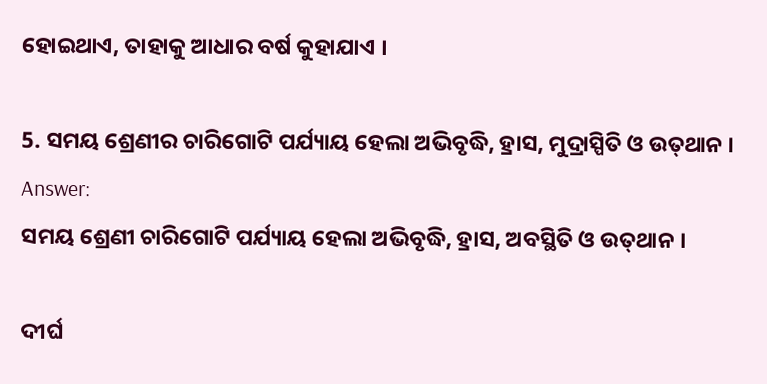ହୋଇଥାଏ, ତାହାକୁ ଆଧାର ବର୍ଷ କୁହାଯାଏ ।

5. ସମୟ ଶ୍ରେଣୀର ଚାରିଗୋଟି ପର୍ଯ୍ୟାୟ ହେଲା ଅଭିବୃଦ୍ଧି, ହ୍ରାସ, ମୁଦ୍ରାସ୍ପିତି ଓ ଉତ୍‌ଥାନ ।
Answer:
ସମୟ ଶ୍ରେଣୀ ଚାରିଗୋଟି ପର୍ଯ୍ୟାୟ ହେଲା ଅଭିବୃଦ୍ଧି, ହ୍ରାସ, ଅବସ୍ଥିତି ଓ ଉତ୍‌ଥାନ ।

ଦୀର୍ଘ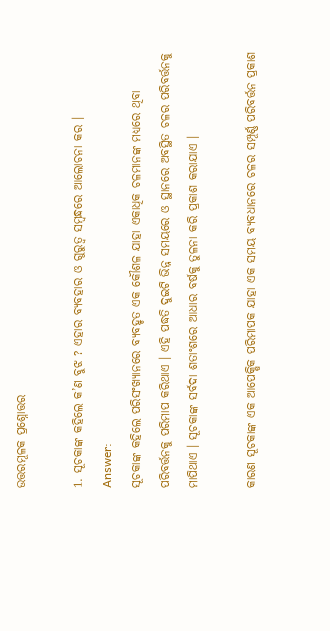ଉତ୍ତରମୂଳକ ପ୍ରଶ୍ନୋତ୍ତର

1. ସୂଚକାଙ୍କ କହିଲେ କ’ଣ ବୁଝ ? ଏହାର ବ୍ୟବହାର ଓ ଗୁରୁତ୍ଵ ସମ୍ବନ୍ଧରେ ଆଲୋଚନା କର ।
Answer:
ସୂଚକାଙ୍କ କହିଲେ ପରିସଂଖ୍ୟାନରେ ବ୍ୟବହୃତ ଏକ କୌଶଳ ଯାହା ଏକାଧିକ ଚଳମାନଙ୍କ ମଧ୍ୟରେ ଥିବା ପରିବର୍ତ୍ତନକୁ ପରିମାପ କରିଥାଏ । ଏହି ପଦ୍ଧତି ଦୁଇଟି ଭିନ୍ନ ସମୟରେ ଓ ସ୍ଥାନରେ ଅବସ୍ଥିତ ଚଳର ପରିବର୍ତ୍ତନକୁ ମାପିଥାଏ । ସୂଚକାଙ୍କ ସର୍ବଦା ଶତାଂଶରେ ଆଧାର ବର୍ଷକୁ ତୁଳନା କରି ପ୍ରକାଶ କରାଯାଏ ।

କାରଣ ସୂଚକାଙ୍କ ଏକ ଆପେକ୍ଷିକ ପରିମାପକ ଯାହା ଏକ ସମୟ ବ୍ୟବଧାନରେ ଚଳର ସମ୍ପୂର୍ଣ୍ଣ ପରିବର୍ତ୍ତନ ପ୍ରକାଶ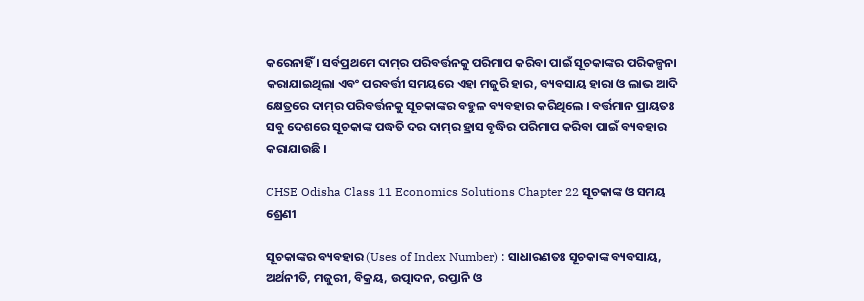କରେନାହିଁ । ସର୍ବପ୍ରଥମେ ଦାମ୍‌ର ପରିବର୍ତ୍ତନକୁ ପରିମାପ କରିବା ପାଇଁ ସୂଚକାଙ୍କର ପରିକଳ୍ପନା କରାଯାଇଥିଲା ଏବଂ ପରବର୍ତ୍ତୀ ସମୟରେ ଏହା ମଜୁରି ହାର, ବ୍ୟବସାୟ ହାରା ଓ ଲାଭ ଆଦି କ୍ଷେତ୍ରରେ ଦାମ୍‌ର ପରିବର୍ତ୍ତନକୁ ସୂଚକାଙ୍କର ବହୁଳ ବ୍ୟବହାର କରିଥିଲେ । ବର୍ତ୍ତମାନ ପ୍ରାୟତଃ ସବୁ ଦେଶରେ ସୂଚକାଙ୍କ ପଦ୍ଧତି ଦର ଦାମ୍‌ର ହ୍ରାସ ବୃଦ୍ଧିର ପରିମାପ କରିବା ପାଇଁ ବ୍ୟବହାର କରାଯାଉଛି ।

CHSE Odisha Class 11 Economics Solutions Chapter 22 ସୂଚକାଙ୍କ ଓ ସମୟ ଶ୍ରେଣୀ

ସୂଚକାଙ୍କର ବ୍ୟବହାର (Uses of Index Number) : ସାଧାରଣତଃ ସୂଚକାଙ୍କ ବ୍ୟବସାୟ, ଅର୍ଥନୀତି, ମଜୁରୀ, ବିକ୍ରୟ, ଉତ୍ପାଦନ, ରପ୍ତାନି ଓ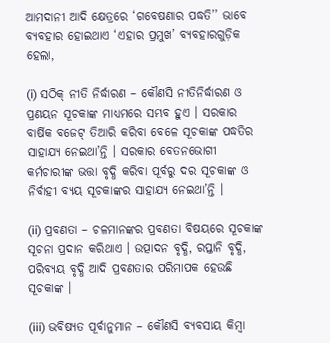ଆମଦାନୀ ଆଦି କ୍ଷେତ୍ରରେ ‘ଗବେଷଣାର ପଦ୍ଧତି’’ ଭାବେ ବ୍ୟବହାର ହୋଇଥାଏ ‘ଏହାର ପ୍ରମୁଖ’ ବ୍ୟବହାରଗୁଡ଼ିକ ହେଲା,

(i) ସଠିକ୍ ନୀତି ନିର୍ଦ୍ଧାରଣ – କୌଣସି ନୀତିନିର୍ଦ୍ଧାରଣ ଓ ପ୍ରଣୟନ ସୂଚକାଙ୍କ ମାଧ୍ୟମରେ ସମ୍ଭବ ହୁଏ । ସରକାର ବାର୍ଷିକ ବଜେଟ୍ ତିଆରି କରିବା ବେଳେ ସୂଚକାଙ୍କ ପଦ୍ଧତିର ସାହାଯ୍ୟ ନେଇଥା’ନ୍ତି । ସରକାର ବେତନଭୋଗୀ କର୍ମଚାରୀଙ୍କ ଭତ୍ତା ବୃଦ୍ଧି କରିବା ପୂର୍ବରୁ ଦର ସୂଚକାଙ୍କ ଓ ନିର୍ବାହୀ ବ୍ୟୟ ସୂଚକାଙ୍କର ସାହାଯ୍ୟ ନେଇଥା’ନ୍ତି ।

(ii) ପ୍ରବଣତା – ଚଳମାନଙ୍କର ପ୍ରବଣତା ବିଷୟରେ ସୂଚକାଙ୍କ ସୂଚନା ପ୍ରଦାନ କରିଥାଏ । ଉତ୍ପାଦନ ବୃଦ୍ଧି, ରପ୍ତାନି ବୃଦ୍ଧି, ପରିବ୍ୟୟ ବୃଦ୍ଧି ଆଦି ପ୍ରବଣତାର ପରିମାପକ ହେଉଛି ସୂଚକାଙ୍କ ।

(iii) ଭବିଷ୍ୟତ ପୂର୍ବାନୁମାନ – କୌଣସି ବ୍ୟବସାୟ କିମ୍ବା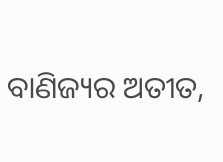ବାଣିଜ୍ୟର ଅତୀତ,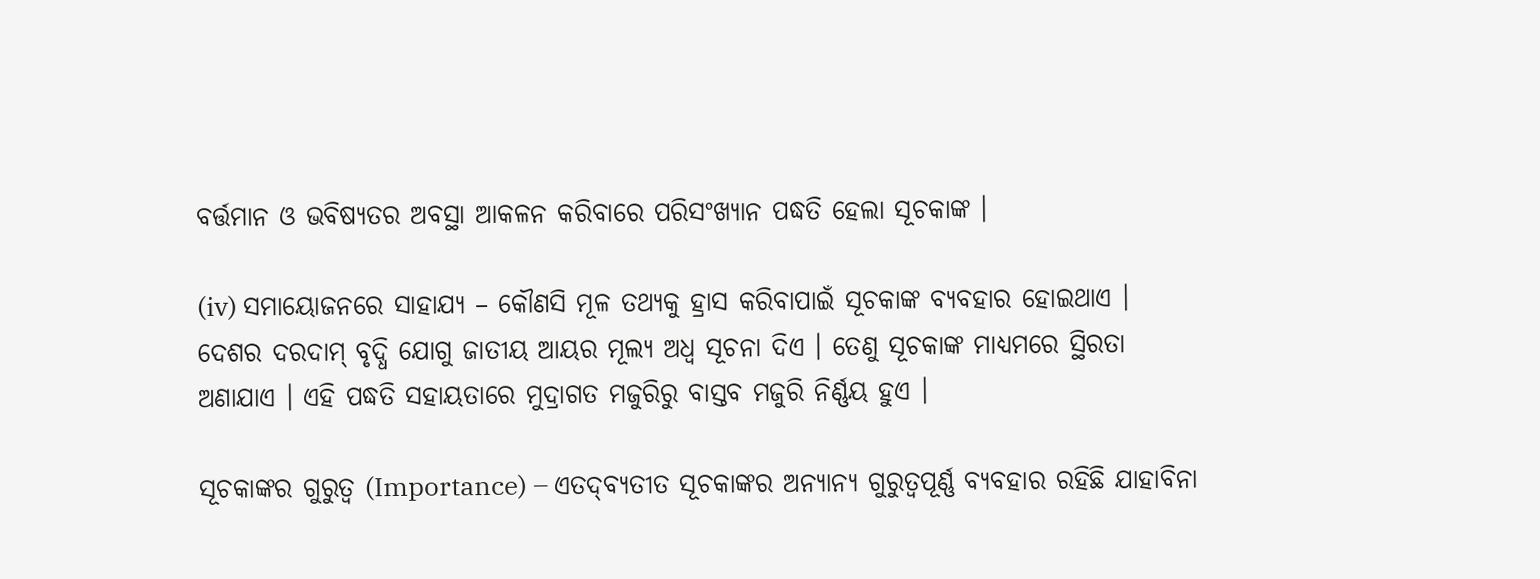ବର୍ତ୍ତମାନ ଓ ଭବିଷ୍ୟତର ଅବସ୍ଥା ଆକଳନ କରିବାରେ ପରିସଂଖ୍ୟାନ ପଦ୍ଧତି ହେଲା ସୂଚକାଙ୍କ ।

(iv) ସମାୟୋଜନରେ ସାହାଯ୍ୟ – କୌଣସି ମୂଳ ତଥ୍ୟକୁ ହ୍ରାସ କରିବାପାଇଁ ସୂଚକାଙ୍କ ବ୍ୟବହାର ହୋଇଥାଏ । ଦେଶର ଦରଦାମ୍ ବୃଦ୍ଧି ଯୋଗୁ ଜାତୀୟ ଆୟର ମୂଲ୍ୟ ଅଧ୍ଵ ସୂଚନା ଦିଏ । ତେଣୁ ସୂଚକାଙ୍କ ମାଧ୍ୟମରେ ସ୍ଥିରତା ଅଣାଯାଏ । ଏହି ପଦ୍ଧତି ସହାୟତାରେ ମୁଦ୍ରାଗତ ମଜୁରିରୁ ବାସ୍ତବ ମଜୁରି ନିର୍ଣ୍ଣୟ ହୁଏ ।

ସୂଚକାଙ୍କର ଗୁରୁତ୍ୱ (Importance) – ଏତଦ୍‌ବ୍ୟତୀତ ସୂଚକାଙ୍କର ଅନ୍ୟାନ୍ୟ ଗୁରୁତ୍ୱପୂର୍ଣ୍ଣ ବ୍ୟବହାର ରହିଛି ଯାହାବିନା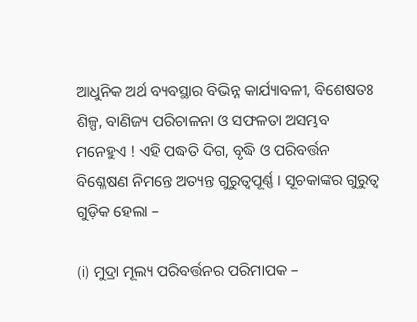ଆଧୁନିକ ଅର୍ଥ ବ୍ୟବସ୍ଥାର ବିଭିନ୍ନ କାର୍ଯ୍ୟାବଳୀ, ବିଶେଷତଃ ଶିଳ୍ପ, ବାଣିଜ୍ୟ ପରିଚାଳନା ଓ ସଫଳତା ଅସମ୍ଭବ ମନେହୁଏ ! ଏହି ପଦ୍ଧତି ଦିଗ, ବୃଦ୍ଧି ଓ ପରିବର୍ତ୍ତନ ବିଶ୍ଳେଷଣ ନିମନ୍ତେ ଅତ୍ୟନ୍ତ ଗୁରୁତ୍ବପୂର୍ଣ୍ଣ । ସୂଚକାଙ୍କର ଗୁରୁତ୍ଵ ଗୁଡ଼ିକ ହେଲା –

(i) ମୁଦ୍ରା ମୂଲ୍ୟ ପରିବର୍ତ୍ତନର ପରିମାପକ –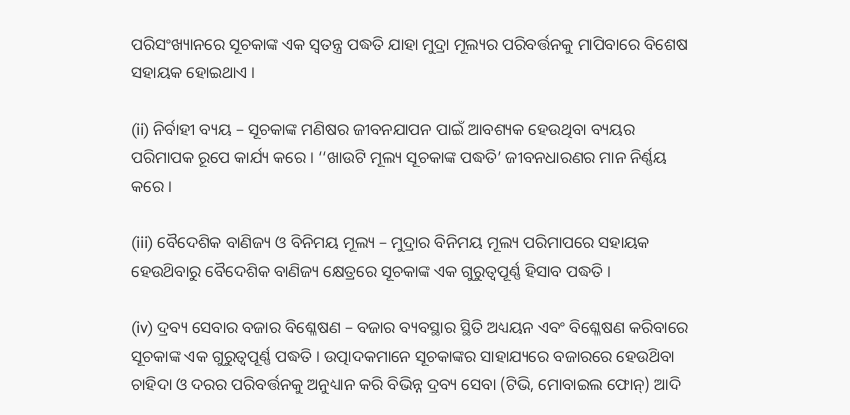ପରିସଂଖ୍ୟାନରେ ସୂଚକାଙ୍କ ଏକ ସ୍ବତନ୍ତ୍ର ପଦ୍ଧତି ଯାହା ମୁଦ୍ରା ମୂଲ୍ୟର ପରିବର୍ତ୍ତନକୁ ମାପିବାରେ ବିଶେଷ ସହାୟକ ହୋଇଥାଏ ।

(ii) ନିର୍ବାହୀ ବ୍ୟୟ – ସୂଚକାଙ୍କ ମଣିଷର ଜୀବନଯାପନ ପାଇଁ ଆବଶ୍ୟକ ହେଉଥିବା ବ୍ୟୟର ପରିମାପକ ରୂପେ କାର୍ଯ୍ୟ କରେ । ‘‘ଖାଉଟି ମୂଲ୍ୟ ସୂଚକାଙ୍କ ପଦ୍ଧତି’ ଜୀବନଧାରଣର ମାନ ନିର୍ଣ୍ଣୟ କରେ ।

(iii) ବୈଦେଶିକ ବାଣିଜ୍ୟ ଓ ବିନିମୟ ମୂଲ୍ୟ – ମୁଦ୍ରାର ବିନିମୟ ମୂଲ୍ୟ ପରିମାପରେ ସହାୟକ ହେଉଥ‌ିବାରୁ ବୈଦେଶିକ ବାଣିଜ୍ୟ କ୍ଷେତ୍ରରେ ସୂଚକାଙ୍କ ଏକ ଗୁରୁତ୍ଵପୂର୍ଣ୍ଣ ହିସାବ ପଦ୍ଧତି ।

(iv) ଦ୍ରବ୍ୟ ସେବାର ବଜାର ବିଶ୍ଳେଷଣ – ବଜାର ବ୍ୟବସ୍ଥାର ସ୍ଥିତି ଅଧ୍ୟୟନ ଏବଂ ବିଶ୍ଳେଷଣ କରିବାରେ ସୂଚକାଙ୍କ ଏକ ଗୁରୁତ୍ଵପୂର୍ଣ୍ଣ ପଦ୍ଧତି । ଉତ୍ପାଦକମାନେ ସୂଚକାଙ୍କର ସାହାଯ୍ୟରେ ବଜାରରେ ହେଉଥ‌ିବା ଚାହିଦା ଓ ଦରର ପରିବର୍ତ୍ତନକୁ ଅନୁଧ୍ୟାନ କରି ବିଭିନ୍ନ ଦ୍ରବ୍ୟ ସେବା (ଟିଭି, ମୋବାଇଲ ଫୋନ୍) ଆଦି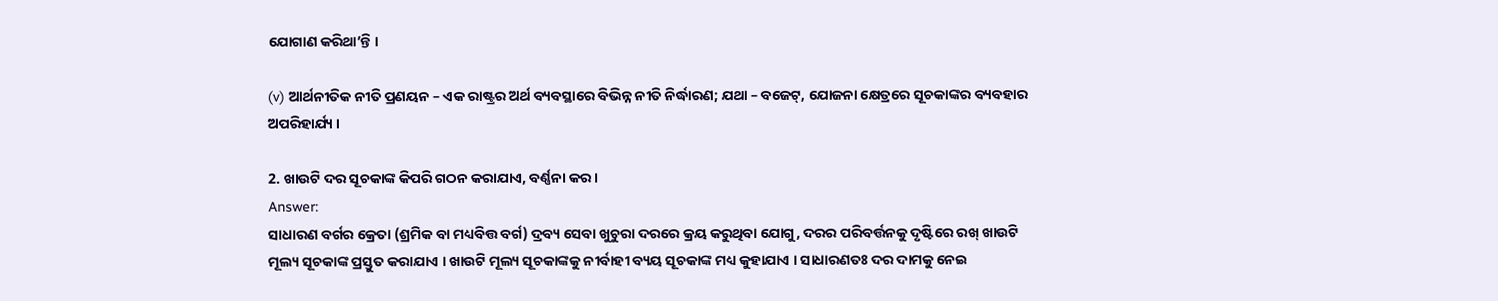ଯୋଗାଣ କରିଥା’ନ୍ତି ।

(v) ଆର୍ଥନୀତିକ ନୀତି ପ୍ରଣୟନ – ଏକ ରାଷ୍ଟ୍ରର ଅର୍ଥ ବ୍ୟବସ୍ଥାରେ ବିଭିନ୍ନ ନୀତି ନିର୍ଦ୍ଧାରଣ; ଯଥା – ବଜେଟ୍, ଯୋଜନା କ୍ଷେତ୍ରରେ ସୂଚକାଙ୍କର ବ୍ୟବହାର ଅପରିହାର୍ଯ୍ୟ ।

2. ଖାଉଟି ଦର ସୂଚକାଙ୍କ କିପରି ଗଠନ କରାଯାଏ, ବର୍ଣ୍ଣନା କର ।
Answer:
ସାଧାରଣ ବର୍ଗର କ୍ରେତା (ଶ୍ରମିକ ବା ମଧ୍ୟବିତ୍ତ ବର୍ଗ) ଦ୍ରବ୍ୟ ସେବା ଖୁଚୁରା ଦରରେ କ୍ରୟ କରୁଥିବା ଯୋଗୁ, ଦରର ପରିବର୍ତ୍ତନକୁ ଦୃଷ୍ଟିରେ ରଖ୍ ଖାଉଟି ମୂଲ୍ୟ ସୂଚକାଙ୍କ ପ୍ରସ୍ତୁତ କରାଯାଏ । ଖାଉଟି ମୂଲ୍ୟ ସୂଚକାଙ୍କକୁ ନୀର୍ବାହୀ ବ୍ୟୟ ସୂଚକାଙ୍କ ମଧ୍ୟ କୁହାଯାଏ । ସାଧାରଣତଃ ଦର ଦାମକୁ ନେଇ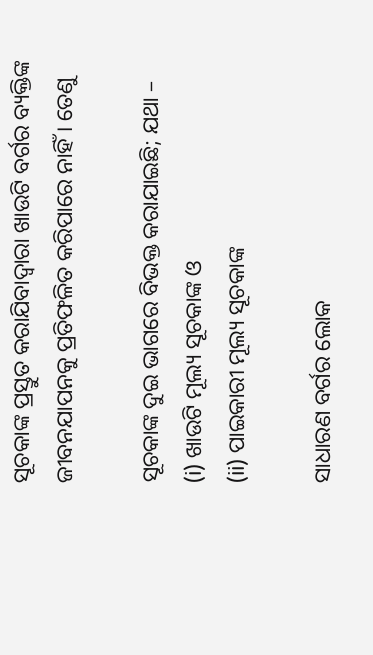ସୂଚକାଙ୍କ ପ୍ରସ୍ତୁତ କରାଯିବାଦ୍ୱାରା ଖାଉଟି ବର୍ଗର ବ୍ୟକ୍ତିଙ୍କ ଜୀବନଯାପନକୁ ପ୍ରତିଫଳିତ କରିପାରେ ନାହିଁ । ତେଣୁ

ସୂଚକାଙ୍କ ଦୁଇ ଭାଗରେ ବିଭକ୍ତ କରାଯାଇଛି; ଯଥା –
(i) ଖାଉଟି ମୂଲ୍ୟ ସୂଚକାଙ୍କ ଓ
(ii) ପାଇକାରୀ ମୂଲ୍ୟ ସୂଚକାଙ୍କ

ସାଧାରଣ ବର୍ଗର ଲୋକ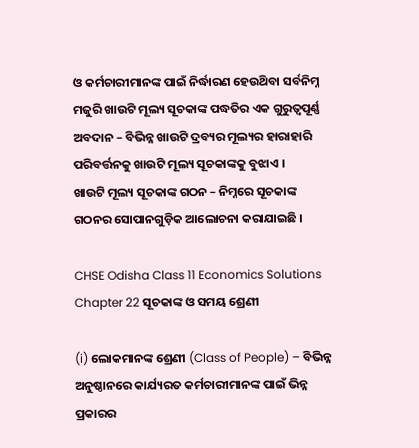ଓ କର୍ମଚାରୀମାନଙ୍କ ପାଇଁ ନିର୍ଦ୍ଧାରଣ ହେଉଥ‌ିବା ସର୍ବନିମ୍ନ ମଜୁରି ଖାଉଟି ମୂଲ୍ୟ ସୂଚକାଙ୍କ ପଦ୍ଧତିର ଏକ ଗୁରୁତ୍ଵପୂର୍ଣ୍ଣ ଅବଦାନ – ବିଭିନ୍ନ ଖାଉଟି ଦ୍ରବ୍ୟର ମୂଲ୍ୟର ହାରାହାରି ପରିବର୍ତ୍ତନକୁ ଖାଉଟି ମୂଲ୍ୟ ସୂଚକାଙ୍କକୁ ବୁଝାଏ ।
ଖାଉଟି ମୂଲ୍ୟ ସୂଚକାଙ୍କ ଗଠନ – ନିମ୍ନରେ ସୂଚକାଙ୍କ ଗଠନର ସୋପାନଗୁଡ଼ିକ ଆଲୋଚନା କରାଯାଇଛି ।

CHSE Odisha Class 11 Economics Solutions Chapter 22 ସୂଚକାଙ୍କ ଓ ସମୟ ଶ୍ରେଣୀ

(i) ଲୋକମାନଙ୍କ ଶ୍ରେଣୀ (Class of People) – ବିଭିନ୍ନ ଅନୁଷ୍ଠାନରେ କାର୍ଯ୍ୟରତ କର୍ମଚାରୀମାନଙ୍କ ପାଇଁ ଭିନ୍ନ ପ୍ରକାରର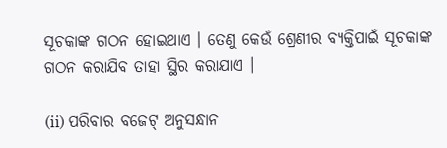ସୂଚକାଙ୍କ ଗଠନ ହୋଇଥାଏ । ତେଣୁ କେଉଁ ଶ୍ରେଣୀର ବ୍ୟକ୍ତିପାଇଁ ସୂଚକାଙ୍କ ଗଠନ କରାଯିବ ତାହା ସ୍ଥିର କରାଯାଏ ।

(ii) ପରିବାର ବଜେଟ୍ ଅନୁସନ୍ଧାନ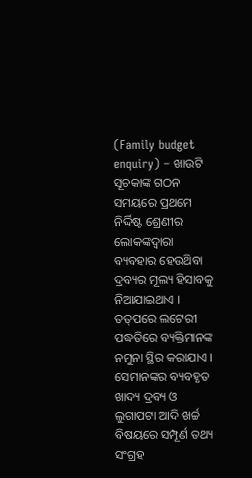(Family budget enquiry) – ଖାଉଟି ସୂଚକାଙ୍କ ଗଠନ ସମୟରେ ପ୍ରଥମେ ନିର୍ଦ୍ଦିଷ୍ଟ ଶ୍ରେଣୀର ଲୋକଙ୍କଦ୍ୱାରା ବ୍ୟବହାର ହେଉଥ‌ିବା ଦ୍ରବ୍ୟର ମୂଲ୍ୟ ହିସାବକୁ ନିଆଯାଇଥାଏ । ତତ୍‌ପରେ ଲଟେରୀ ପଦ୍ଧତିରେ ବ୍ୟକ୍ତିମାନଙ୍କ ନମୁନା ସ୍ଥିର କରାଯାଏ । ସେମାନଙ୍କର ବ୍ୟବହୃତ ଖାଦ୍ୟ ଦ୍ରବ୍ୟ ଓ ଲୁଗାପଟା ଆଦି ଖର୍ଚ୍ଚ ବିଷୟରେ ସମ୍ପୂର୍ଣ ତଥ୍ୟ ସଂଗ୍ରହ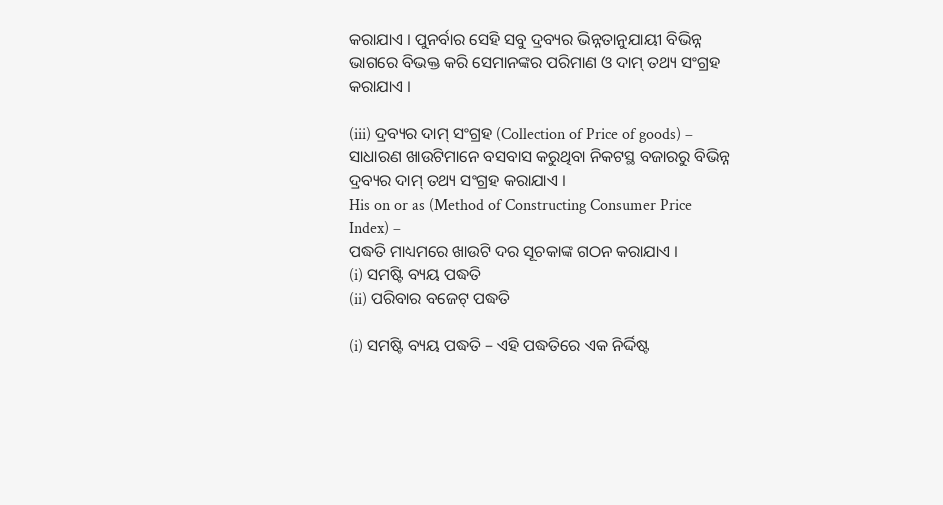କରାଯାଏ । ପୁନର୍ବାର ସେହି ସବୁ ଦ୍ରବ୍ୟର ଭିନ୍ନତାନୁଯାୟୀ ବିଭିନ୍ନ ଭାଗରେ ବିଭକ୍ତ କରି ସେମାନଙ୍କର ପରିମାଣ ଓ ଦାମ୍‌ ତଥ୍ୟ ସଂଗ୍ରହ କରାଯାଏ ।

(iii) ଦ୍ରବ୍ୟର ଦାମ୍ ସଂଗ୍ରହ (Collection of Price of goods) – ସାଧାରଣ ଖାଉଟିମାନେ ବସବାସ କରୁଥିବା ନିକଟସ୍ଥ ବଜାରରୁ ବିଭିନ୍ନ ଦ୍ରବ୍ୟର ଦାମ୍‌ ତଥ୍ୟ ସଂଗ୍ରହ କରାଯାଏ ।
His on or as (Method of Constructing Consumer Price Index) –
ପଦ୍ଧତି ମାଧ୍ୟମରେ ଖାଉଟି ଦର ସୂଚକାଙ୍କ ଗଠନ କରାଯାଏ ।
(i) ସମଷ୍ଟି ବ୍ୟୟ ପଦ୍ଧତି
(ii) ପରିବାର ବଜେଟ୍ ପଦ୍ଧତି

(i) ସମଷ୍ଟି ବ୍ୟୟ ପଦ୍ଧତି – ଏହି ପଦ୍ଧତିରେ ଏକ ନିର୍ଦ୍ଦିଷ୍ଟ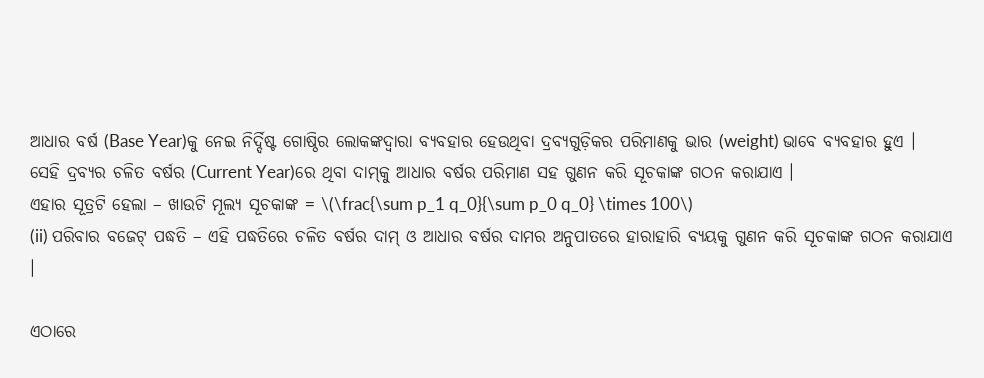ଆଧାର ବର୍ଷ (Base Year)କୁ ନେଇ ନିର୍ଦ୍ଦିଷ୍ଟ ଗୋଷ୍ଠିର ଲୋକଙ୍କଦ୍ବାରା ବ୍ୟବହାର ହେଉଥିବା ଦ୍ରବ୍ୟଗୁଡ଼ିକର ପରିମାଣକୁ ଭାର (weight) ଭାବେ ବ୍ୟବହାର ହୁଏ । ସେହି ଦ୍ରବ୍ୟର ଚଳିତ ବର୍ଷର (Current Year)ରେ ଥିବା ଦାମ୍‌କୁ ଆଧାର ବର୍ଷର ପରିମାଣ ସହ ଗୁଣନ କରି ସୂଚକାଙ୍କ ଗଠନ କରାଯାଏ ।
ଏହାର ସୂତ୍ରଟି ହେଲା – ଖାଉଟି ମୂଲ୍ୟ ସୂଚକାଙ୍କ = \(\frac{\sum p_1 q_0}{\sum p_0 q_0} \times 100\)
(ii) ପରିବାର ବଜେଟ୍ ପଦ୍ଧତି – ଏହି ପଦ୍ଧତିରେ ଚଳିତ ବର୍ଷର ଦାମ୍ ଓ ଆଧାର ବର୍ଷର ଦାମର ଅନୁପାତରେ ହାରାହାରି ବ୍ୟୟକୁ ଗୁଣନ କରି ସୂଚକାଙ୍କ ଗଠନ କରାଯାଏ ।

ଏଠାରେ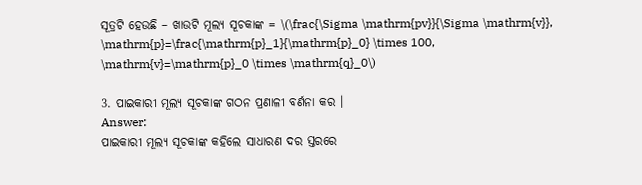ସୂତ୍ରଟି ହେଉଛି – ଖାଉଟି ମୂଲ୍ୟ ସୂଚକାଙ୍କ = \(\frac{\Sigma \mathrm{pv}}{\Sigma \mathrm{v}}, \mathrm{p}=\frac{\mathrm{p}_1}{\mathrm{p}_0} \times 100, \mathrm{v}=\mathrm{p}_0 \times \mathrm{q}_0\)

3. ପାଇକାରୀ ମୂଲ୍ୟ ସୂଚକାଙ୍କ ଗଠନ ପ୍ରଣାଳୀ ବର୍ଣନା କର ।
Answer:
ପାଇକାରୀ ମୂଲ୍ୟ ସୂଚକାଙ୍କ କହିଲେ ସାଧାରଣ ଦର ସ୍ତରରେ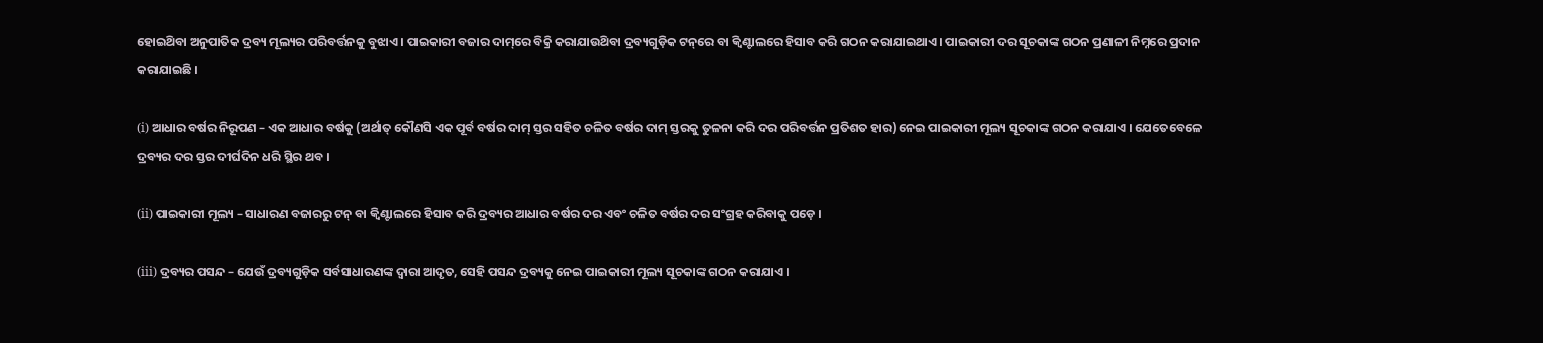ହୋଇଥ‌ିବା ଅନୁପାତିକ ଦ୍ରବ୍ୟ ମୂଲ୍ୟର ପରିବର୍ତ୍ତନକୁ ବୁଝାଏ । ପାଇକାରୀ ବଜାର ଦାମ୍‌ରେ ବିକ୍ରି କରାଯାଉଥ‌ିବା ଦ୍ରବ୍ୟଗୁଡ଼ିକ ଟନ୍‌ରେ ବା କ୍ୱିଣ୍ଟାଲରେ ହିସାବ କରି ଗଠନ କରାଯାଇଥାଏ । ପାଇକାରୀ ଦର ସୂଚକାଙ୍କ ଗଠନ ପ୍ରଣାଳୀ ନିମ୍ନରେ ପ୍ରଦାନ କରାଯାଇଛି ।

(i) ଆଧାର ବର୍ଷର ନିରୂପଣ – ଏକ ଆଧାର ବର୍ଷକୁ (ଅର୍ଥାତ୍ କୌଣସି ଏକ ପୂର୍ବ ବର୍ଷର ଦାମ୍ ସ୍ତର ସହିତ ଚଳିତ ବର୍ଷର ଦାମ୍ ସ୍ତରକୁ ତୁଳନା କରି ଦର ପରିବର୍ତ୍ତନ ପ୍ରତିଶତ ହାର) ନେଇ ପାଇକାରୀ ମୂଲ୍ୟ ସୂଚକାଙ୍କ ଗଠନ କରାଯାଏ । ଯେତେବେଳେ ଦ୍ରବ୍ୟର ଦର ସ୍ତର ଦୀର୍ଘଦିନ ଧରି ସ୍ଥିର ଥବ ।

(ii) ପାଇକାରୀ ମୂଲ୍ୟ – ସାଧାରଣ ବଜାରରୁ ଟନ୍ ବା କ୍ୱିଣ୍ଟାଲରେ ହିସାବ କରି ଦ୍ରବ୍ୟର ଆଧାର ବର୍ଷର ଦର ଏବଂ ଚଳିତ ବର୍ଷର ଦର ସଂଗ୍ରହ କରିବାକୁ ପଡ଼େ ।

(iii) ଦ୍ରବ୍ୟର ପସନ୍ଦ – ଯେଉଁ ଦ୍ରବ୍ୟଗୁଡ଼ିକ ସର୍ବସାଧାରଣଙ୍କ ଦ୍ୱାରା ଆଦୃତ, ସେହି ପସନ୍ଦ ଦ୍ରବ୍ୟକୁ ନେଇ ପାଇକାରୀ ମୂଲ୍ୟ ସୂଚକାଙ୍କ ଗଠନ କରାଯାଏ ।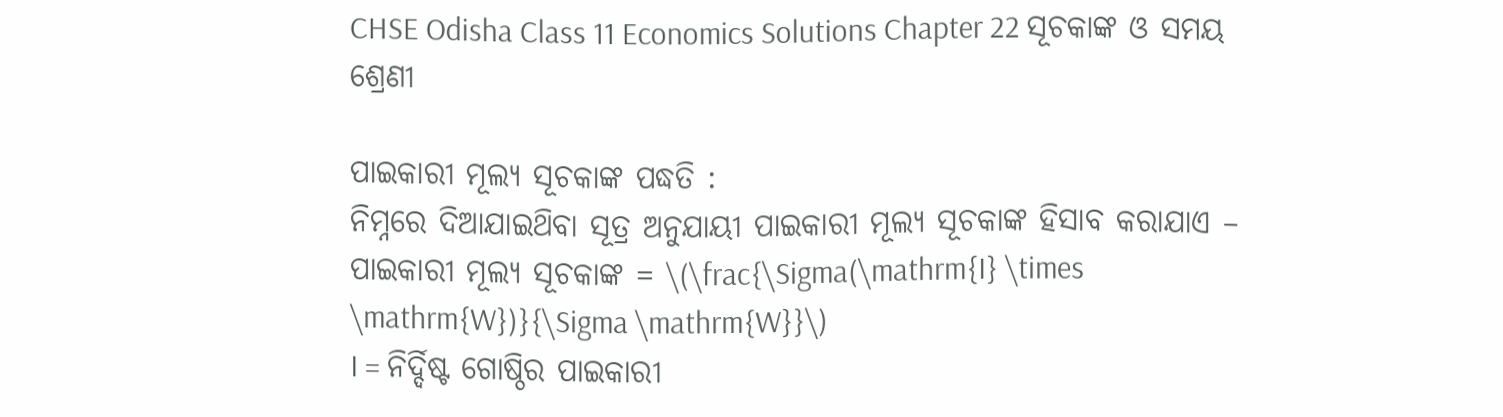CHSE Odisha Class 11 Economics Solutions Chapter 22 ସୂଚକାଙ୍କ ଓ ସମୟ ଶ୍ରେଣୀ

ପାଇକାରୀ ମୂଲ୍ୟ ସୂଚକାଙ୍କ ପଦ୍ଧତି :
ନିମ୍ନରେ ଦିଆଯାଇଥ‌ିବା ସୂତ୍ର ଅନୁଯାୟୀ ପାଇକାରୀ ମୂଲ୍ୟ ସୂଚକାଙ୍କ ହିସାବ କରାଯାଏ –
ପାଇକାରୀ ମୂଲ୍ୟ ସୂଚକାଙ୍କ = \(\frac{\Sigma(\mathrm{I} \times \mathrm{W})}{\Sigma \mathrm{W}}\)
I = ନିର୍ଦ୍ଦିଷ୍ଟ ଗୋଷ୍ଠିର ପାଇକାରୀ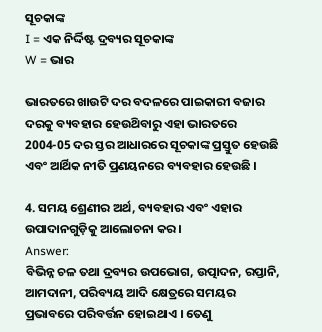ସୂଚକାଙ୍କ
I = ଏକ ନିର୍ଦ୍ଦିଷ୍ଟ ଦ୍ରବ୍ୟର ସୂଚକାଙ୍କ
W = ଭାର

ଭାରତରେ ଖାଉଟି ଦର ବଦଳରେ ପାଇକାରୀ ବଜାର ଦରକୁ ବ୍ୟବହାର ହେଉଥ‌ିବାରୁ ଏହା ଭାରତରେ 2004-05 ଦର ସ୍ତର ଆଧାରରେ ସୂଚକାଙ୍କ ପ୍ରସ୍ତୁତ ହେଉଛି ଏବଂ ଆର୍ଥିକ ନୀତି ପ୍ରଣୟନରେ ବ୍ୟବହାର ହେଉଛି ।

4. ସମୟ ଶ୍ରେଣୀର ଅର୍ଥ, ବ୍ୟବହାର ଏବଂ ଏହାର ଉପାଦାନଗୁଡ଼ିକୁ ଆଲୋଚନା କର ।
Answer:
ବିଭିନ୍ନ ଚଳ ତଥା ଦ୍ରବ୍ୟର ଉପଭୋଗ, ଉତ୍ପାଦନ, ରପ୍ତାନି, ଆମଦାନୀ, ପରିବ୍ୟୟ ଆଦି କ୍ଷେତ୍ରରେ ସମୟର ପ୍ରଭାବରେ ପରିବର୍ତ୍ତନ ହୋଇଥାଏ । ତେଣୁ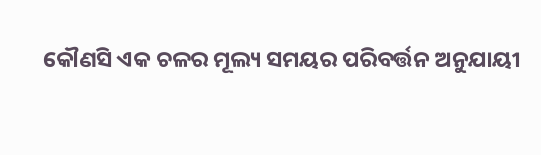କୌଣସି ଏକ ଚଳର ମୂଲ୍ୟ ସମୟର ପରିବର୍ତ୍ତନ ଅନୁଯାୟୀ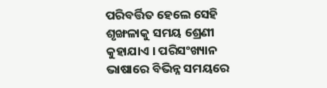ପରିବର୍ତ୍ତିତ ହେଲେ ସେହି ଶୃଙ୍ଖଳାକୁ ସମୟ ଶ୍ରେଣୀ କୁହାଯାଏ । ପରିସଂଖ୍ୟାନ ଭାଷାରେ ବିଭିନ୍ନ ସମୟରେ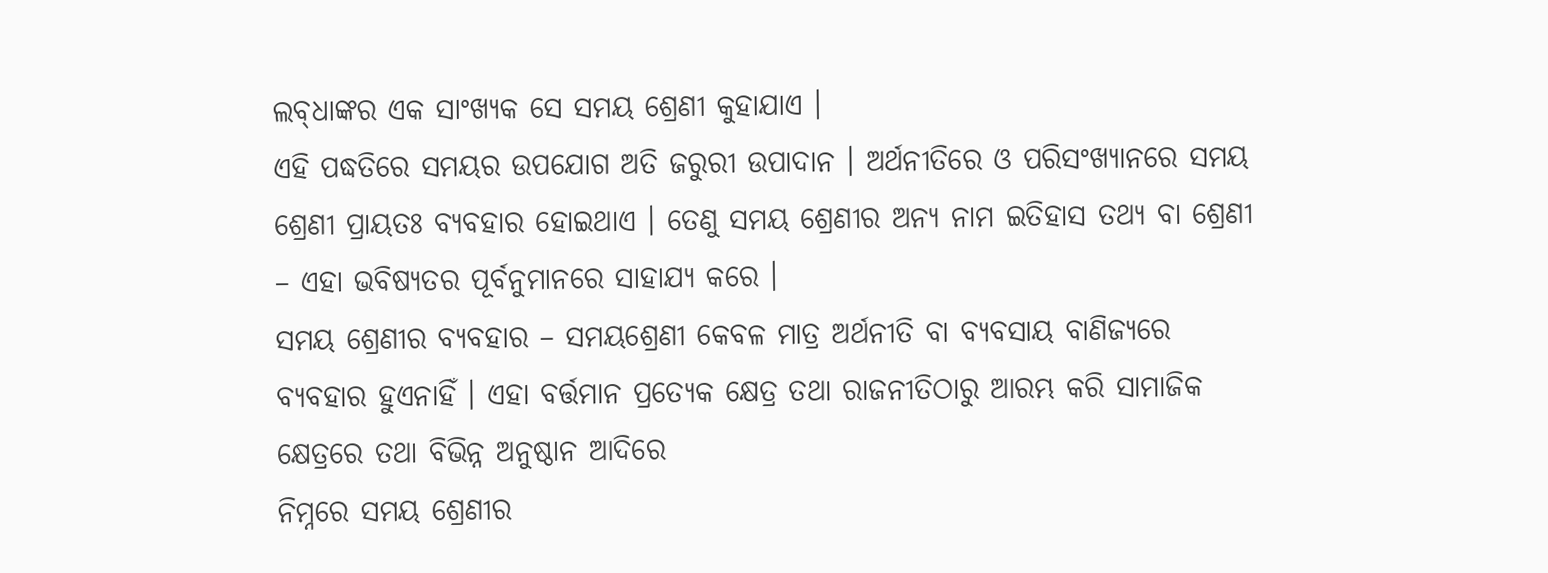ଲବ୍‌ଧାଙ୍କର ଏକ ସାଂଖ୍ୟକ ସେ ସମୟ ଶ୍ରେଣୀ କୁହାଯାଏ ।
ଏହି ପଦ୍ଧତିରେ ସମୟର ଉପଯୋଗ ଅତି ଜରୁରୀ ଉପାଦାନ । ଅର୍ଥନୀତିରେ ଓ ପରିସଂଖ୍ୟାନରେ ସମୟ ଶ୍ରେଣୀ ପ୍ରାୟତଃ ବ୍ୟବହାର ହୋଇଥାଏ । ତେଣୁ ସମୟ ଶ୍ରେଣୀର ଅନ୍ୟ ନାମ ଇତିହାସ ତଥ୍ୟ ବା ଶ୍ରେଣୀ – ଏହା ଭବିଷ୍ୟତର ପୂର୍ବନୁମାନରେ ସାହାଯ୍ୟ କରେ ।
ସମୟ ଶ୍ରେଣୀର ବ୍ୟବହାର – ସମୟଶ୍ରେଣୀ କେବଳ ମାତ୍ର ଅର୍ଥନୀତି ବା ବ୍ୟବସାୟ ବାଣିଜ୍ୟରେ ବ୍ୟବହାର ହୁଏନାହିଁ । ଏହା ବର୍ତ୍ତମାନ ପ୍ରତ୍ୟେକ କ୍ଷେତ୍ର ତଥା ରାଜନୀତିଠାରୁ ଆରମ୍ଭ କରି ସାମାଜିକ କ୍ଷେତ୍ରରେ ତଥା ବିଭିନ୍ନ ଅନୁଷ୍ଠାନ ଆଦିରେ
ନିମ୍ନରେ ସମୟ ଶ୍ରେଣୀର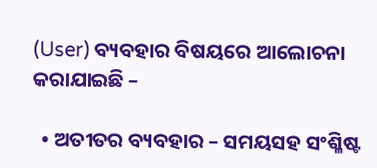(User) ବ୍ୟବହାର ବିଷୟରେ ଆଲୋଚନା କରାଯାଇଛି –

  • ଅତୀତର ବ୍ୟବହାର – ସମୟସହ ସଂଶ୍ଳିଷ୍ଟ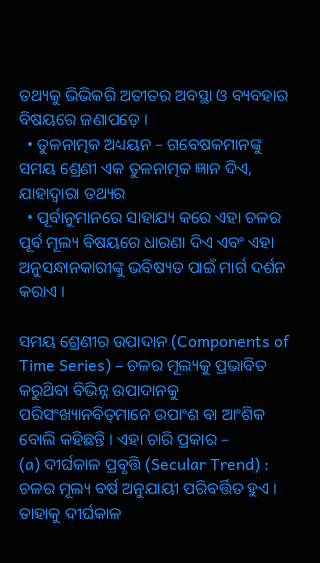ତଥ୍ୟକୁ ଭିଭିକରି ଅତୀତର ଅବସ୍ଥା ଓ ବ୍ୟବହାର ବିଷୟରେ ଜଣାପଡ଼େ ।
  • ତୁଳନାତ୍ମକ ଅଧ୍ୟୟନ – ଗବେଷକମାନଙ୍କୁ ସମୟ ଶ୍ରେଣୀ ଏକ ତୁଳନାତ୍ମକ ଜ୍ଞାନ ଦିଏ, ଯାହାଦ୍ୱାରା ତଥ୍ୟର
  • ପୂର୍ବାନୁମାନରେ ସାହାଯ୍ୟ କରେ ଏହା ଚଳର ପୂର୍ବ ମୂଲ୍ୟ ବିଷୟରେ ଧାରଣା ଦିଏ ଏବଂ ଏହା ଅନୁସନ୍ଧାନକାରୀଙ୍କୁ ଭବିଷ୍ୟତ ପାଇଁ ମାର୍ଗ ଦର୍ଶନ କରାଏ ।

ସମୟ ଶ୍ରେଣୀର ଉପାଦାନ (Components of Time Series) – ଚଳର ମୂଲ୍ୟକୁ ପ୍ରଭାବିତ କରୁଥ‌ିବା ବିଭିନ୍ନ ଉପାଦାନକୁ ପରିସଂଖ୍ୟାନବିତ୍‌ମାନେ ଉପାଂଶ ବା ଆଂଶିକ ବୋଲି କହିଛନ୍ତି । ଏହା ଚାରି ପ୍ରକାର –
(a) ଦୀର୍ଘକାଳ ପ୍ରବୃତ୍ତି (Secular Trend) : ଚଳର ମୂଲ୍ୟ ବର୍ଷ ଅନୁଯାୟୀ ପରିବର୍ତ୍ତିତ ହୁଏ । ତାହାକୁ ଦୀର୍ଘକାଳ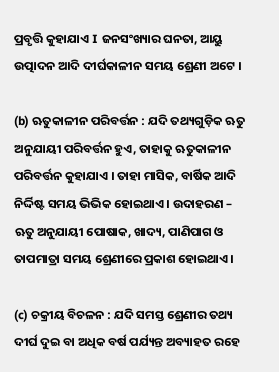ପ୍ରବୃତ୍ତି କୁହାଯାଏ I ଜନସଂଖ୍ୟାର ଘନତା, ଆୟୁ ଉତ୍ପାଦନ ଆଦି ଦୀର୍ଘକାଳୀନ ସମୟ ଶ୍ରେଣୀ ଅଟେ ।

(b) ଋତୁକାଳୀନ ପରିବର୍ତ୍ତନ : ଯଦି ତଥ୍ୟଗୁଡ଼ିକ ଋତୁ ଅନୁଯାୟୀ ପରିବର୍ତ୍ତନ ହୁଏ, ତାହାକୁ ଋତୁକାଳୀନ ପରିବର୍ତ୍ତନ କୁହାଯାଏ । ତାହା ମାସିକ, ବାର୍ଷିକ ଆଦି ନିର୍ଦ୍ଦିଷ୍ଟ ସମୟ ଭିଭିକ ହୋଇଥାଏ । ଉଦାହରଣ – ଋତୁ ଅନୁଯାୟୀ ପୋଷାକ, ଖାଦ୍ୟ, ପାଣିପାଗ ଓ ତାପମାତ୍ରା ସମୟ ଶ୍ରେଣୀରେ ପ୍ରକାଶ ହୋଇଥାଏ ।

(c) ଚକ୍ରୀୟ ବିଚଳନ : ଯଦି ସମସ୍ତ ଶ୍ରେଣୀର ତଥ୍ୟ ଦୀର୍ଘ ଦୁଇ ବା ଅଧିକ ବର୍ଷ ପର୍ଯ୍ୟନ୍ତ ଅବ୍ୟାହତ ରହେ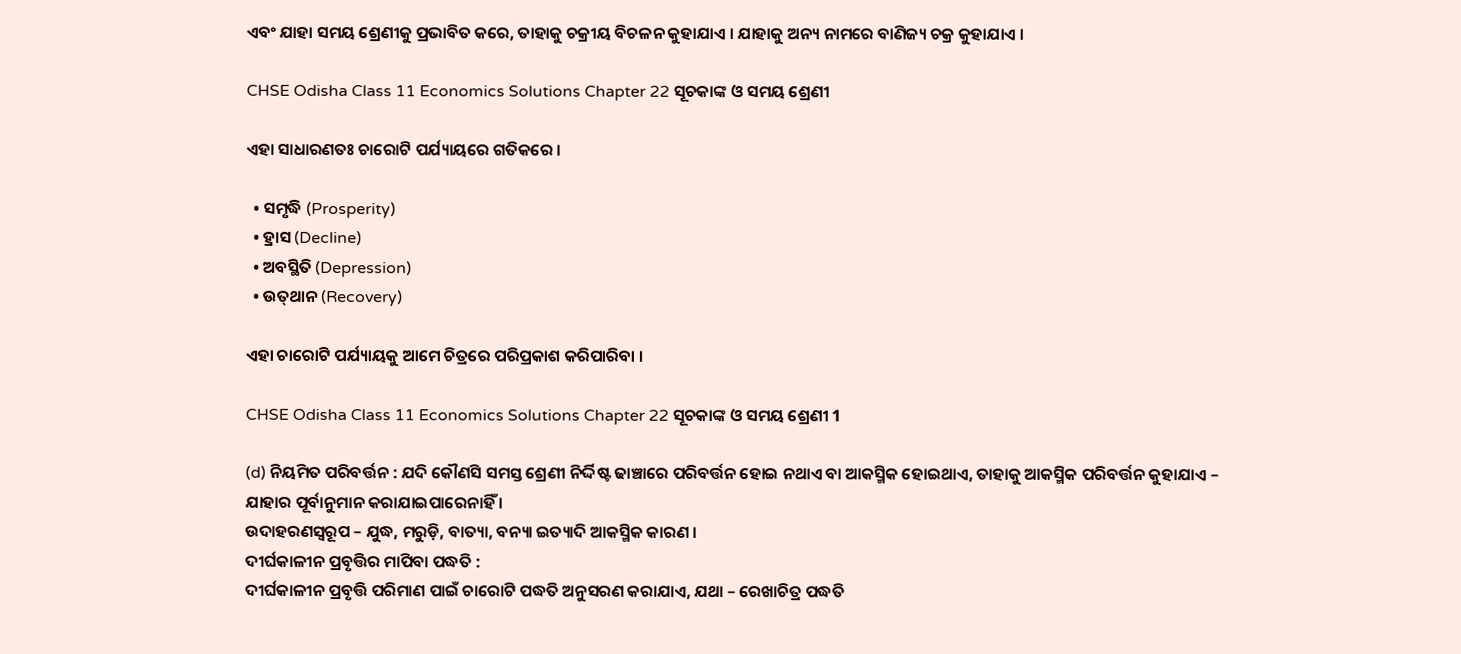ଏବଂ ଯାହା ସମୟ ଶ୍ରେଣୀକୁ ପ୍ରଭାବିତ କରେ, ତାହାକୁ ଚକ୍ରୀୟ ବିଚଳନ କୁହାଯାଏ । ଯାହାକୁ ଅନ୍ୟ ନାମରେ ବାଣିଜ୍ୟ ଚକ୍ର କୁହାଯାଏ ।

CHSE Odisha Class 11 Economics Solutions Chapter 22 ସୂଚକାଙ୍କ ଓ ସମୟ ଶ୍ରେଣୀ

ଏହା ସାଧାରଣତଃ ଚାରୋଟି ପର୍ଯ୍ୟାୟରେ ଗତିକରେ ।

  • ସମୃଦ୍ଧି (Prosperity)
  • ହ୍ରାସ (Decline)
  • ଅବସ୍ଥିତି (Depression)
  • ଉତ୍‌ଥାନ (Recovery)

ଏହା ଚାରୋଟି ପର୍ଯ୍ୟାୟକୁ ଆମେ ଚିତ୍ରରେ ପରିପ୍ରକାଶ କରିପାରିବା ।

CHSE Odisha Class 11 Economics Solutions Chapter 22 ସୂଚକାଙ୍କ ଓ ସମୟ ଶ୍ରେଣୀ 1

(d) ନିୟମିତ ପରିବର୍ତ୍ତନ : ଯଦି କୌଣସି ସମସ୍ତ ଶ୍ରେଣୀ ନିର୍ଦ୍ଦିଷ୍ଟ ଢାଞ୍ଚାରେ ପରିବର୍ତ୍ତନ ହୋଇ ନଥାଏ ବା ଆକସ୍ମିକ ହୋଇଥାଏ, ତାହାକୁ ଆକସ୍ମିକ ପରିବର୍ତ୍ତନ କୁହାଯାଏ – ଯାହାର ପୂର୍ବାନୁମାନ କରାଯାଇପାରେନାହିଁ ।
ଉଦାହରଣସ୍ୱରୂପ – ଯୁଦ୍ଧ, ମରୁଡ଼ି, ବାତ୍ୟା, ବନ୍ୟା ଇତ୍ୟାଦି ଆକସ୍ମିକ କାରଣ ।
ଦୀର୍ଘକାଳୀନ ପ୍ରବୃତ୍ତିର ମାପିବା ପଦ୍ଧତି :
ଦୀର୍ଘକାଳୀନ ପ୍ରବୃତ୍ତି ପରିମାଣ ପାଇଁ ଚାରୋଟି ପଦ୍ଧତି ଅନୁସରଣ କରାଯାଏ, ଯଥା – ରେଖାଚିତ୍ର ପଦ୍ଧତି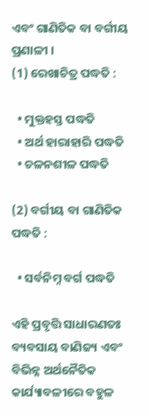ଏବଂ ଗାଣିତିକ ବା ବର୍ଗୀୟ ପ୍ରଣାଳୀ ।
(1) ରେଖାଚିତ୍ର ପଦ୍ଧତି :

  • ମୁକ୍ତହସ୍ତ ପଦ୍ଧତି
  • ଅର୍ଥ ହାରାହାରି ପଦ୍ଧତି
  • ଚଳନଶୀଳ ପଦ୍ଧତି

(2) ବର୍ଗୀୟ ବା ଗାଣିତିକ ପଦ୍ଧତି :

  • ସର୍ବନିମ୍ନ ବର୍ଗ ପଦ୍ଧତି

ଏହି ପ୍ରବୃତ୍ତି ସାଧାରଣତଃ ବ୍ୟବସାୟ ବାଣିଜ୍ୟ ଏବଂ ବିଭିନ୍ନ ଅର୍ଥନୈତିକ କାର୍ଯ୍ୟାବଳୀରେ ବହୁଳ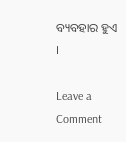ବ୍ୟବହାର ହୁଏ ।

Leave a Comment